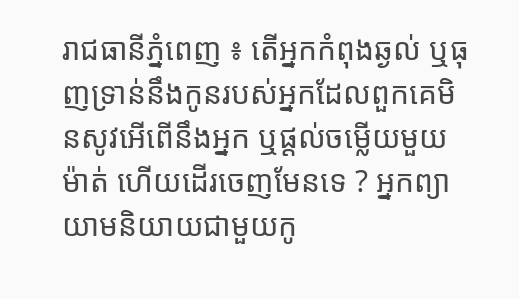រាជធានីភ្នំពេញ ៖ តើអ្នកកំពុងឆ្ងល់ ឬធុញទ្រាន់នឹងកូនរបស់អ្នកដែលពួកគេមិនសូវអើពើនឹងអ្នក ឬផ្តល់ចម្លើយមួយម៉ាត់ ហើយដើរចេញមែនទេ ? អ្នកព្យាយាមនិយាយជាមួយកូ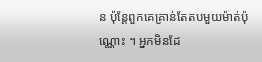ន ប៉ុន្តែពួកគេគ្រាន់តែតបមួយម៉ាត់ប៉ុណ្ណោះ ។ អ្នកមិនដែ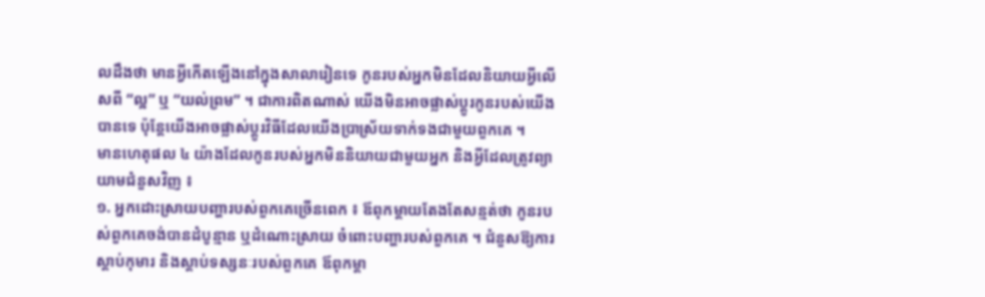លដឹងថា មានអ្វីកើតឡើងនៅក្នុងសាលារៀនទេ កូនរបស់អ្នកមិនដែលនិយាយអ្វីលើសពី “ល្អ” ឬ “យល់ព្រម” ។ ជាការពិតណាស់ យើងមិនអាចផ្លាស់ប្តូរកូនរបស់យើងបានទេ ប៉ុន្តែយើងអាចផ្លាស់ប្តូរវិធីដែលយើងប្រាស្រ័យទាក់ទងជាមួយពួកគេ ។
មានហេតុផល ៤ យ៉ាងដែលកូនរបស់អ្នកមិននិយាយជាមួយអ្នក និងអ្វីដែលត្រូវព្យាយាមជំនួសវិញ ៖
១. អ្នកដោះស្រាយបញ្ហារបស់ពួកគេច្រើនពេក ៖ ឪពុកម្តាយតែងតែសន្មត់ថា កូនរបស់ពួកគេចង់បានដំបូន្មាន ឬដំណោះស្រាយ ចំពោះបញ្ហារបស់ពួកគេ ។ ជំនួសឱ្យការស្តាប់កុមារ និងស្តាប់ទស្សនៈរបស់ពួកគេ ឪពុកម្តា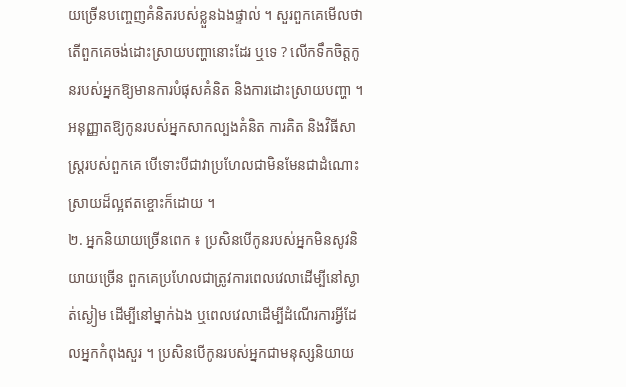យច្រើនបញ្ចេញគំនិតរបស់ខ្លួនឯងផ្ទាល់ ។ សួរពួកគេមើលថា តើពួកគេចង់ដោះស្រាយបញ្ហានោះដែរ ឬទេ ? លើកទឹកចិត្តកូនរបស់អ្នកឱ្យមានការបំផុសគំនិត និងការដោះស្រាយបញ្ហា ។ អនុញ្ញាតឱ្យកូនរបស់អ្នកសាកល្បងគំនិត ការគិត និងវិធីសាស្ត្ររបស់ពួកគេ បើទោះបីជាវាប្រហែលជាមិនមែនជាដំណោះស្រាយដ៏ល្អឥតខ្ចោះក៏ដោយ ។
២. អ្នកនិយាយច្រើនពេក ៖ ប្រសិនបើកូនរបស់អ្នកមិនសូវនិយាយច្រើន ពួកគេប្រហែលជាត្រូវការពេលវេលាដើម្បីនៅស្ងាត់ស្ងៀម ដើម្បីនៅម្នាក់ឯង ឬពេលវេលាដើម្បីដំណើរការអ្វីដែលអ្នកកំពុងសួរ ។ ប្រសិនបើកូនរបស់អ្នកជាមនុស្សនិយាយ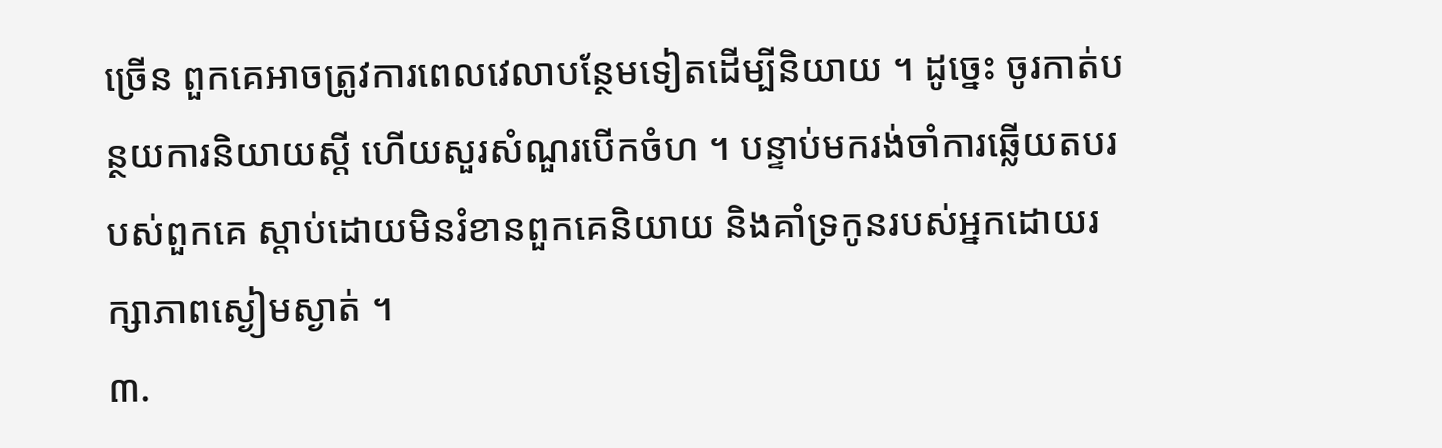ច្រើន ពួកគេអាចត្រូវការពេលវេលាបន្ថែមទៀតដើម្បីនិយាយ ។ ដូច្នេះ ចូរកាត់បន្ថយការនិយាយស្តី ហើយសួរសំណួរបើកចំហ ។ បន្ទាប់មករង់ចាំការឆ្លើយតបរបស់ពួកគេ ស្តាប់ដោយមិនរំខានពួកគេនិយាយ និងគាំទ្រកូនរបស់អ្នកដោយរក្សាភាពស្ងៀមស្ងាត់ ។
៣.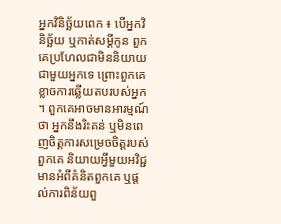អ្នកវិនិច្ឆ័យពេក ៖ បើអ្នកវិនិច្ឆ័យ ឬកាត់សម្តីកូន ពួកគេប្រហែលជាមិននិយាយជាមួយអ្នកទេ ព្រោះពួកគេខ្លាចការឆ្លើយតបរបស់អ្នក ។ ពួកគេអាចមានអារម្មណ៍ថា អ្នកនឹងរិះគន់ ឬមិនពេញចិត្តការសម្រេចចិត្តរបស់ពួកគេ និយាយអ្វីមួយអវិជ្ជមានអំពីគំនិតពួកគេ ឬផ្តល់ការពិន័យពួ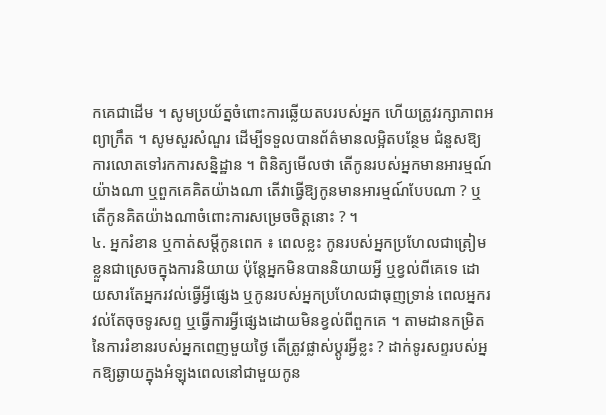កគេជាដើម ។ សូមប្រយ័ត្នចំពោះការឆ្លើយតបរបស់អ្នក ហើយត្រូវរក្សាភាពអព្យាក្រឹត ។ សូមសួរសំណួរ ដើម្បីទទួលបានព័ត៌មានលម្អិតបន្ថែម ជំនួសឱ្យការលោតទៅរកការសន្និដ្ឋាន ។ ពិនិត្យមើលថា តើកូនរបស់អ្នកមានអារម្មណ៍យ៉ាងណា ឬពួកគេគិតយ៉ាងណា តើវាធ្វើឱ្យកូនមានអារម្មណ៍បែបណា ? ឬ តើកូនគិតយ៉ាងណាចំពោះការសម្រេចចិត្តនោះ ? ។
៤. អ្នករំខាន ឬកាត់សម្តីកូនពេក ៖ ពេលខ្លះ កូនរបស់អ្នកប្រហែលជាត្រៀមខ្លួនជាស្រេចក្នុងការនិយាយ ប៉ុន្តែអ្នកមិនបាននិយាយអ្វី ឬខ្វល់ពីគេទេ ដោយសារតែអ្នករវល់ធ្វើអ្វីផ្សេង ឬកូនរបស់អ្នកប្រហែលជាធុញទ្រាន់ ពេលអ្នករវល់តែចុចទូរសព្ទ ឬធ្វើការអ្វីផ្សេងដោយមិនខ្វល់ពីពួកគេ ។ តាមដានកម្រិតនៃការរំខានរបស់អ្នកពេញមួយថ្ងៃ តើត្រូវផ្លាស់ប្តូរអ្វីខ្លះ ? ដាក់ទូរសព្ទរបស់អ្នកឱ្យឆ្ងាយក្នុងអំឡុងពេលនៅជាមួយកូន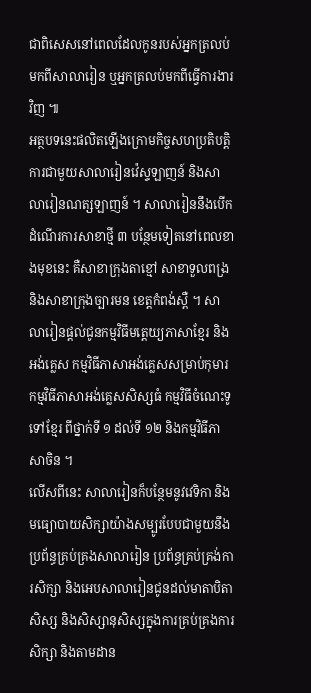ជាពិសេសនៅពេលដែលកូនរបស់អ្នកត្រលប់មកពីសាលារៀន ឬអ្នកត្រលប់មកពីធ្វើការងារវិញ ៕
អត្ថបទនេះផលិតឡើងក្រោមកិច្ចសហប្រតិបត្តិការជាមួយសាលារៀនវ៉េស្ទឡាញន៍ និងសាលារៀនណត្សឡាញន៍ ។ សាលារៀននឹងបើកដំណើរការសាខាថ្មី ៣ បន្ថែមទៀតនៅពេលខាងមុខនេះ គឺសាខាក្រុងតាខ្មៅ សាខាទួលពង្រ និងសាខាក្រុងច្បារមន ខេត្តកំពង់ស្ពឺ ។ សាលារៀនផ្តល់ជូនកម្មវិធីមត្តេយ្យភាសាខ្មែរ និងអង់គ្លេស កម្មវិធីភាសាអង់គ្លេសសម្រាប់កុមារ កម្មវិធីភាសាអង់គ្លេសសិស្សធំ កម្មវិធីចំណេះទូទៅខ្មែរ ពីថ្នាក់ទី ១ ដល់ទី ១២ និងកម្មវិធីភាសាចិន ។
លើសពីនេះ សាលារៀនក៏បន្ថែមនូវវេទិកា និងមធ្យោបាយសិក្សាយ៉ាងសម្បូរបែបជាមួយនឹងប្រព័ន្ធគ្រប់គ្រងសាលារៀន ប្រព័ន្ធគ្រប់គ្រង់ការសិក្សា និងអេបសាលារៀនជូនដល់មាតាបិតាសិស្ស និងសិស្សានុសិស្សក្នុងការគ្រប់គ្រងការសិក្សា និងតាមដាន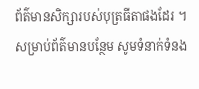ព័ត៌មានសិក្សារបស់បុត្រធីតាផងដែរ ។ សម្រាប់ព័ត៌មានបន្ថែម សូមទំនាក់ទំនង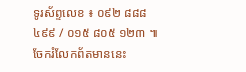ទូរស័ព្ទលេខ ៖ ០៩២ ៨៨៨ ៤៩៩ / ០១៥ ៨០៥ ១២៣ ៕
ចែករំលែកព័តមាននេះ